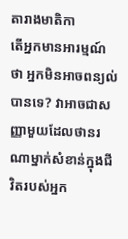តារាងមាតិកា
តើអ្នកមានអារម្មណ៍ថា អ្នកមិនអាចពន្យល់បានទេ? វាអាចជាសញ្ញាមួយដែលថានរណាម្នាក់សំខាន់ក្នុងជីវិតរបស់អ្នក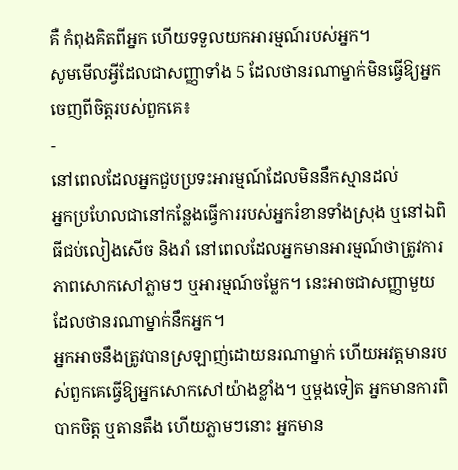គឺ កំពុងគិតពីអ្នក ហើយទទួលយកអារម្មណ៍របស់អ្នក។
សូមមើលអ្វីដែលជាសញ្ញាទាំង 5 ដែលថានរណាម្នាក់មិនធ្វើឱ្យអ្នកចេញពីចិត្តរបស់ពួកគេ៖
-
នៅពេលដែលអ្នកជួបប្រទះអារម្មណ៍ដែលមិននឹកស្មានដល់
អ្នកប្រហែលជានៅកន្លែងធ្វើការរបស់អ្នករំខានទាំងស្រុង ឬនៅឯពិធីជប់លៀងសើច និងរាំ នៅពេលដែលអ្នកមានអារម្មណ៍ថាត្រូវការភាពសោកសៅភ្លាមៗ ឬអារម្មណ៍ចម្លែក។ នេះអាចជាសញ្ញាមួយដែលថានរណាម្នាក់នឹកអ្នក។
អ្នកអាចនឹងត្រូវបានស្រឡាញ់ដោយនរណាម្នាក់ ហើយអវត្តមានរបស់ពួកគេធ្វើឱ្យអ្នកសោកសៅយ៉ាងខ្លាំង។ ឬម្តងទៀត អ្នកមានការពិបាកចិត្ត ឬតានតឹង ហើយភ្លាមៗនោះ អ្នកមាន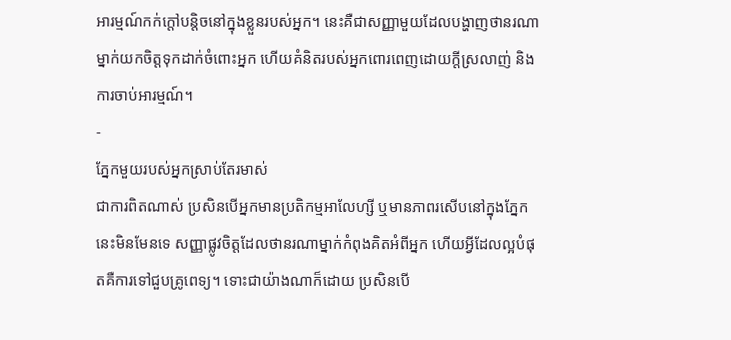អារម្មណ៍កក់ក្តៅបន្តិចនៅក្នុងខ្លួនរបស់អ្នក។ នេះគឺជាសញ្ញាមួយដែលបង្ហាញថានរណាម្នាក់យកចិត្តទុកដាក់ចំពោះអ្នក ហើយគំនិតរបស់អ្នកពោរពេញដោយក្តីស្រលាញ់ និងការចាប់អារម្មណ៍។
-
ភ្នែកមួយរបស់អ្នកស្រាប់តែរមាស់
ជាការពិតណាស់ ប្រសិនបើអ្នកមានប្រតិកម្មអាលែហ្សី ឬមានភាពរសើបនៅក្នុងភ្នែក នេះមិនមែនទេ សញ្ញាផ្លូវចិត្តដែលថានរណាម្នាក់កំពុងគិតអំពីអ្នក ហើយអ្វីដែលល្អបំផុតគឺការទៅជួបគ្រូពេទ្យ។ ទោះជាយ៉ាងណាក៏ដោយ ប្រសិនបើ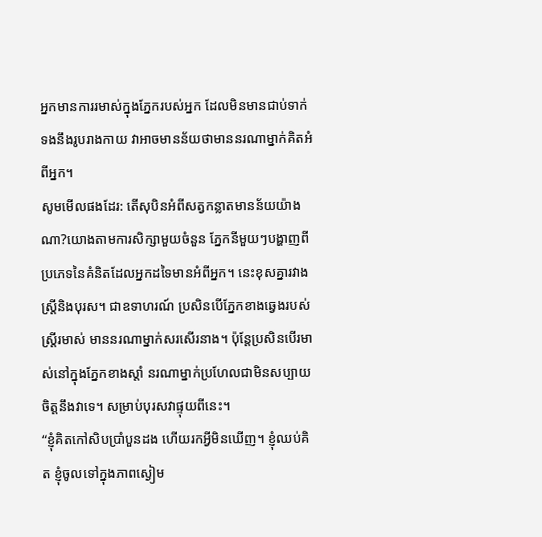អ្នកមានការរមាស់ក្នុងភ្នែករបស់អ្នក ដែលមិនមានជាប់ទាក់ទងនឹងរូបរាងកាយ វាអាចមានន័យថាមាននរណាម្នាក់គិតអំពីអ្នក។
សូមមើលផងដែរ: តើសុបិនអំពីសត្វកន្លាតមានន័យយ៉ាងណា?យោងតាមការសិក្សាមួយចំនួន ភ្នែកនីមួយៗបង្ហាញពីប្រភេទនៃគំនិតដែលអ្នកដទៃមានអំពីអ្នក។ នេះខុសគ្នារវាងស្ត្រីនិងបុរស។ ជាឧទាហរណ៍ ប្រសិនបើភ្នែកខាងឆ្វេងរបស់ស្ត្រីរមាស់ មាននរណាម្នាក់សរសើរនាង។ ប៉ុន្តែប្រសិនបើរមាស់នៅក្នុងភ្នែកខាងស្តាំ នរណាម្នាក់ប្រហែលជាមិនសប្បាយចិត្តនឹងវាទេ។ សម្រាប់បុរសវាផ្ទុយពីនេះ។
“ខ្ញុំគិតកៅសិបប្រាំបួនដង ហើយរកអ្វីមិនឃើញ។ ខ្ញុំឈប់គិត ខ្ញុំចូលទៅក្នុងភាពស្ងៀម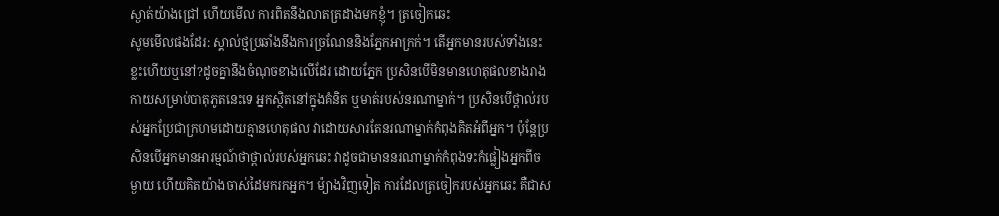ស្ងាត់យ៉ាងជ្រៅ ហើយមើល ការពិតនឹងលាតត្រដាងមកខ្ញុំ។ ត្រចៀកឆេះ
សូមមើលផងដែរ: ស្គាល់ថ្មប្រឆាំងនឹងការច្រណែននិងភ្នែកអាក្រក់។ តើអ្នកមានរបស់ទាំងនេះខ្លះហើយឬនៅ?ដូចគ្នានឹងចំណុចខាងលើដែរ ដោយភ្នែក ប្រសិនបើមិនមានហេតុផលខាងរាងកាយសម្រាប់បាតុភូតនេះទេ អ្នកស្ថិតនៅក្នុងគំនិត ឬមាត់របស់នរណាម្នាក់។ ប្រសិនបើថ្ពាល់របស់អ្នកប្រែជាក្រហមដោយគ្មានហេតុផល វាដោយសារតែនរណាម្នាក់កំពុងគិតអំពីអ្នក។ ប៉ុន្តែប្រសិនបើអ្នកមានអារម្មណ៍ថាថ្ពាល់របស់អ្នកឆេះ វាដូចជាមាននរណាម្នាក់កំពុងទះកំផ្លៀងអ្នកពីចម្ងាយ ហើយគិតយ៉ាងចាស់ដៃមករកអ្នក។ ម៉្យាងវិញទៀត ការដែលត្រចៀករបស់អ្នកឆេះ គឺជាស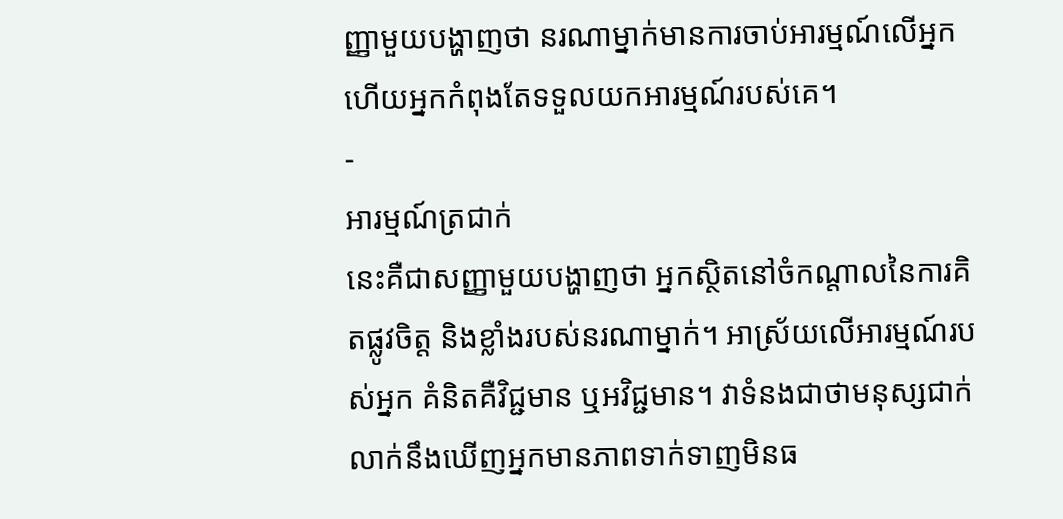ញ្ញាមួយបង្ហាញថា នរណាម្នាក់មានការចាប់អារម្មណ៍លើអ្នក ហើយអ្នកកំពុងតែទទួលយកអារម្មណ៍របស់គេ។
-
អារម្មណ៍ត្រជាក់
នេះគឺជាសញ្ញាមួយបង្ហាញថា អ្នកស្ថិតនៅចំកណ្តាលនៃការគិតផ្លូវចិត្ត និងខ្លាំងរបស់នរណាម្នាក់។ អាស្រ័យលើអារម្មណ៍របស់អ្នក គំនិតគឺវិជ្ជមាន ឬអវិជ្ជមាន។ វាទំនងជាថាមនុស្សជាក់លាក់នឹងឃើញអ្នកមានភាពទាក់ទាញមិនធ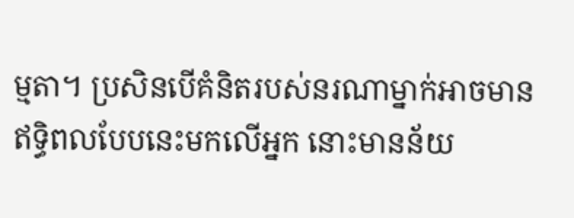ម្មតា។ ប្រសិនបើគំនិតរបស់នរណាម្នាក់អាចមានឥទ្ធិពលបែបនេះមកលើអ្នក នោះមានន័យ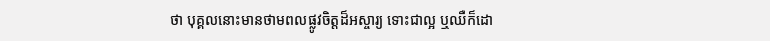ថា បុគ្គលនោះមានថាមពលផ្លូវចិត្តដ៏អស្ចារ្យ ទោះជាល្អ ឬឈឺក៏ដោ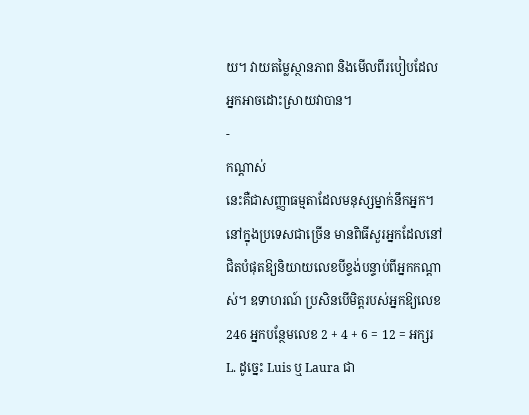យ។ វាយតម្លៃស្ថានភាព និងមើលពីរបៀបដែលអ្នកអាចដោះស្រាយវាបាន។
-
កណ្តាស់
នេះគឺជាសញ្ញាធម្មតាដែលមនុស្សម្នាក់នឹកអ្នក។ នៅក្នុងប្រទេសជាច្រើន មានពិធីសួរអ្នកដែលនៅជិតបំផុតឱ្យនិយាយលេខបីខ្ទង់បន្ទាប់ពីអ្នកកណ្តាស់។ ឧទាហរណ៍ ប្រសិនបើមិត្តរបស់អ្នកឱ្យលេខ 246 អ្នកបន្ថែមលេខ 2 + 4 + 6 = 12 = អក្សរ L. ដូច្នេះ Luis ឬ Laura ជា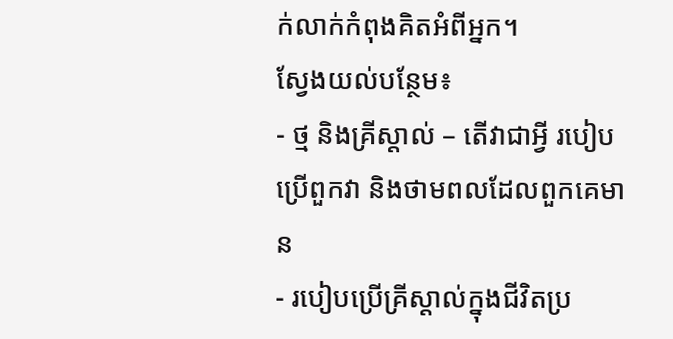ក់លាក់កំពុងគិតអំពីអ្នក។
ស្វែងយល់បន្ថែម៖
- ថ្ម និងគ្រីស្តាល់ – តើវាជាអ្វី របៀបប្រើពួកវា និងថាមពលដែលពួកគេមាន
- របៀបប្រើគ្រីស្តាល់ក្នុងជីវិតប្រ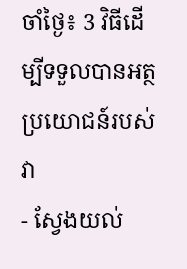ចាំថ្ងៃ៖ 3 វិធីដើម្បីទទួលបានអត្ថប្រយោជន៍របស់វា
- ស្វែងយល់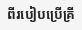ពីរបៀបប្រើគ្រី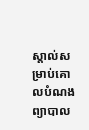ស្តាល់សម្រាប់គោលបំណងព្យាបាល